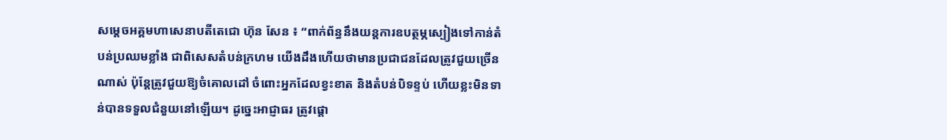សម្តេចអគ្គមហាសេនាបតីតេជោ ហ៊ុន សែន ៖ “ពាក់ព័ន្ធនឹងយន្តការឧបត្ថម្ភស្បៀងទៅកាន់តំបន់ប្រឈមខ្លាំង ជាពិសេសតំបន់ក្រហម យើងដឹងហើយថាមានប្រជាជនដែលត្រូវជួយច្រើនណាស់ ប៉ុន្តែត្រូវជួយឱ្យចំគោលដៅ ចំពោះអ្នកដែលខ្វះខាត និងតំបន់បិទខ្ទប់ ហើយខ្លះមិនទាន់បានទទួលជំនួយនៅឡើយ។ ដូច្នេះអាជ្ញាធរ ត្រូវផ្តោ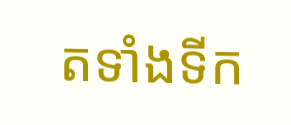តទាំងទីក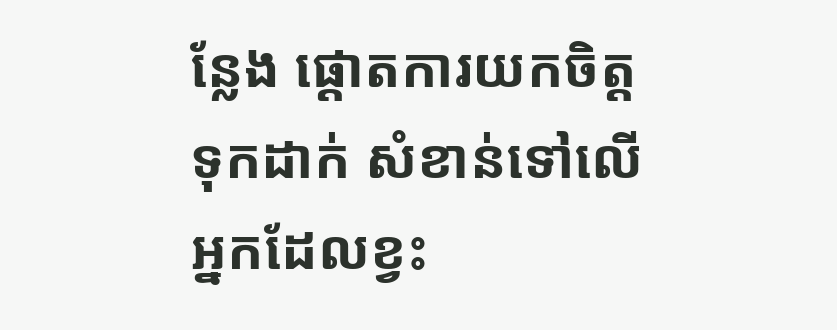ន្លែង ផ្ដោតការយកចិត្តទុកដាក់ សំខាន់ទៅលើអ្នកដែលខ្វះ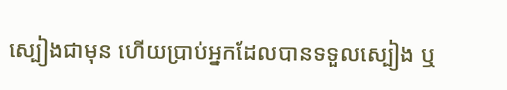ស្បៀងជាមុន ហើយប្រាប់អ្នកដែលបានទទួលស្បៀង ឬ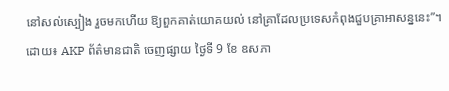នៅសល់ស្បៀង រួចមកហើយ ឱ្យពួកគាត់យោគយល់ នៅគ្រាដែលប្រទេសកំពុងជួបគ្រាអាសន្ននេះ”។ ដោយ៖ AKP ព័ត៌មានជាតិ ចេញផ្សាយ ថ្ងៃទី 9 ខែ ឧសភា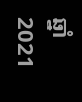ឆ្នាំ 2021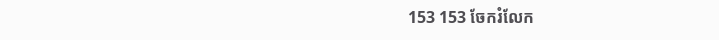153 153 ចែករំលែក